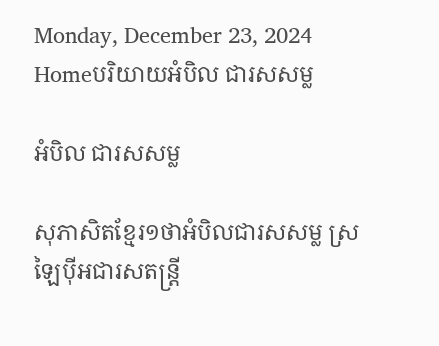Monday, December 23, 2024
Homeបរិយាយអំបិល ជារសសម្ល

អំបិល ជារសសម្ល

សុភាសិតខ្មែរ១ថាអំបិលជារសសម្ល ស្រឡៃប៉ីអជារសតន្ត្រី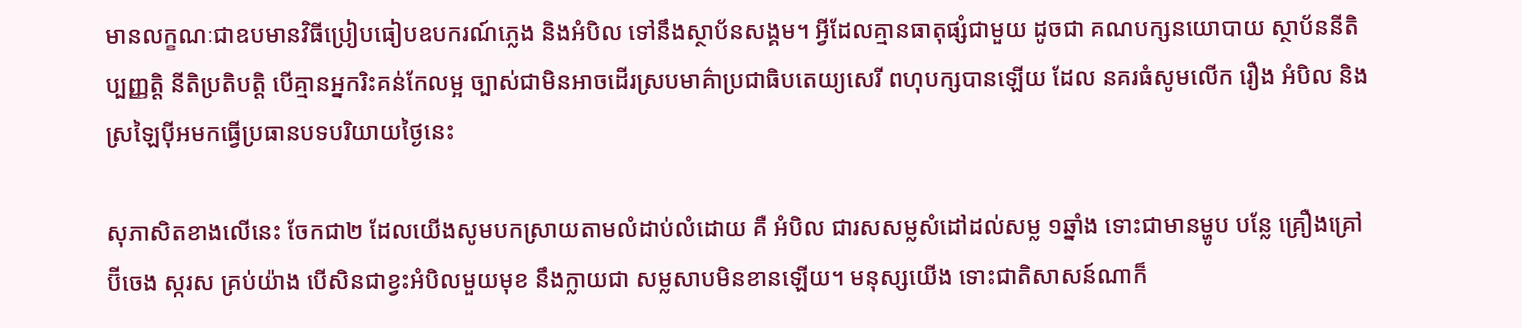មានលក្ខណៈជាឧបមានវិធីប្រៀបធៀបឧបករណ៍ភ្លេង និងអំបិល ទៅនឹងស្ថាប័នសង្គម។ អ្វីដែលគ្មានធាតុផ្សំជាមួយ ដូចជា គណបក្សនយោបាយ ស្ថាប័ននីតិប្បញ្ញត្តិ នីតិប្រតិបត្តិ បើគ្មានអ្នករិះគន់កែលម្អ ច្បាស់ជាមិនអាចដើរស្របមាគ៌ាប្រជាធិបតេយ្យសេរី ពហុបក្សបានឡើយ ដែល នគរធំសូមលើក រឿង អំបិល និងស្រឡៃប៉ីអមកធ្វើប្រធានបទបរិយាយថ្ងៃនេះ

សុភាសិតខាងលើនេះ ចែកជា២ ដែលយើងសូមបកស្រាយតាមលំដាប់លំដោយ គឺ អំបិល ជារសសម្លសំដៅដល់សម្ល ១ឆ្នាំង ទោះជាមានម្ហូប បន្លែ គ្រឿងគ្រៅ ប៊ីចេង ស្ករស គ្រប់យ៉ាង បើសិនជាខ្វះអំបិលមួយមុខ នឹងក្លាយជា សម្លសាបមិនខានឡើយ។ មនុស្សយើង ទោះជាតិសាសន៍ណាក៏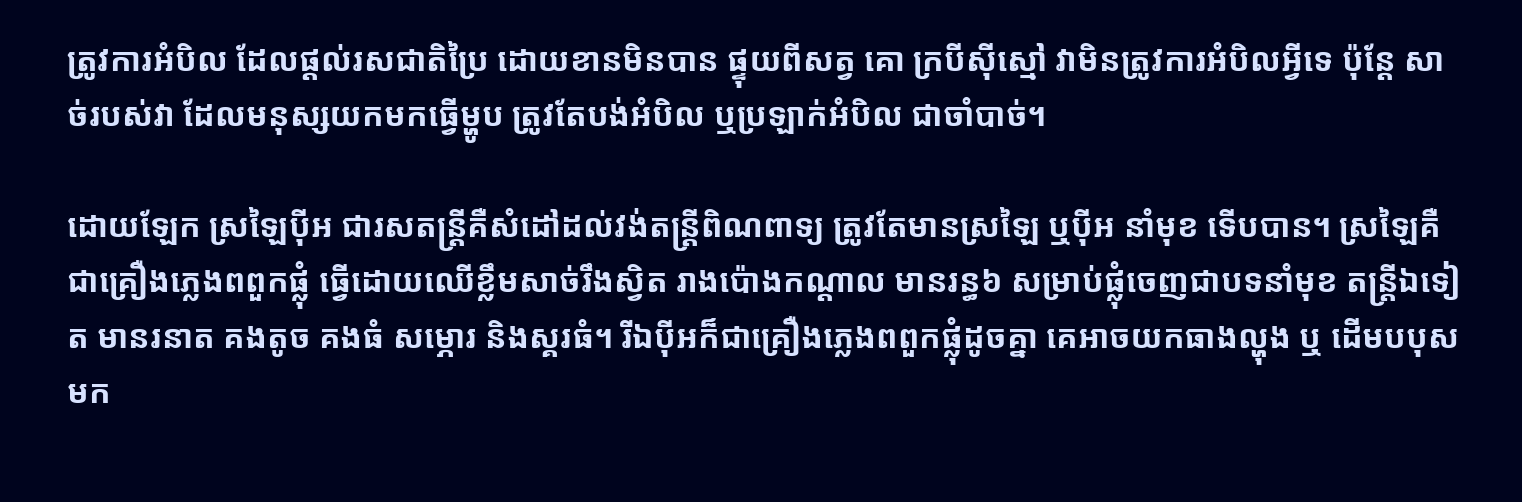ត្រូវការអំបិល ដែលផ្តល់រសជាតិប្រៃ ដោយខានមិនបាន ផ្ទុយពីសត្វ គោ ក្របីស៊ីស្មៅ វាមិនត្រូវការអំបិលអ្វីទេ ប៉ុន្តែ សាច់របស់វា ដែលមនុស្សយកមកធ្វើម្ហូប ត្រូវតែបង់អំបិល ឬប្រឡាក់អំបិល ជាចាំបាច់។

ដោយឡែក ស្រឡៃប៉ីអ ជារសតន្ត្រីគឺសំដៅដល់វង់តន្ត្រីពិណពាទ្យ ត្រូវតែមានស្រឡៃ ឬប៉ីអ នាំមុខ ទើបបាន។ ស្រឡៃគឺជាគ្រឿងភ្លេងពពួកផ្លុំ ធ្វើដោយឈើខ្លឹមសាច់រឹងស្វិត រាងប៉ោងកណ្តាល មានរន្ធ៦ សម្រាប់ផ្លុំចេញជាបទនាំមុខ តន្ត្រីឯទៀត មានរនាត គងតូច គងធំ សម្ភោរ និងស្គរធំ។ រីឯប៉ីអក៏ជាគ្រឿងភ្លេងពពួកផ្លុំដូចគ្នា គេអាចយកធាងល្ហុង ឬ ដើមបបុស មក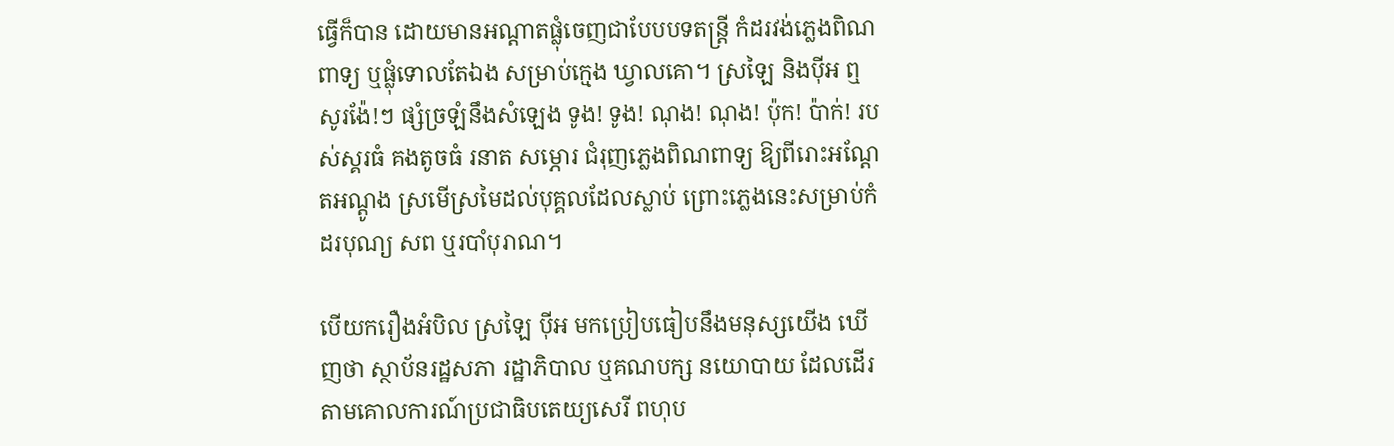ធ្វើក៏បាន ដោយមានអណ្តាតផ្លុំចេញជាបែបបទតន្ត្រី កំដរវង់ភ្លេងពិណពាទ្យ ឬផ្លុំទោលតែឯង សម្រាប់ក្មេង ឃ្វាលគោ។ ស្រឡៃ និងប៉ីអ ឮសូរង៉ែ!ៗ ផ្សំច្រឡំនឹងសំឡេង ទូង! ទូង! ណុង! ណុង! ប៉ុក! ប៉ាក់! របស់ស្គរធំ គងតូចធំ រនាត សម្ភោរ ជំរុញភ្លេងពិណពាទ្យ ឱ្យពីរោះអណ្តែតអណ្តូង ស្រមើស្រមៃដល់បុគ្គលដែលស្លាប់ ព្រោះភ្លេងនេះសម្រាប់កំដរបុណ្យ សព ឬរបាំបុរាណ។

បើយករឿងអំបិល ស្រឡៃ ប៉ីអ មកប្រៀបធៀបនឹងមនុស្សយើង ឃើញថា ស្ថាប័នរដ្ឋសភា រដ្ឋាភិបាល ឬគណបក្ស នយោបាយ ដែលដើរតាមគោលការណ៍ប្រជាធិបតេយ្យសេរី ពហុប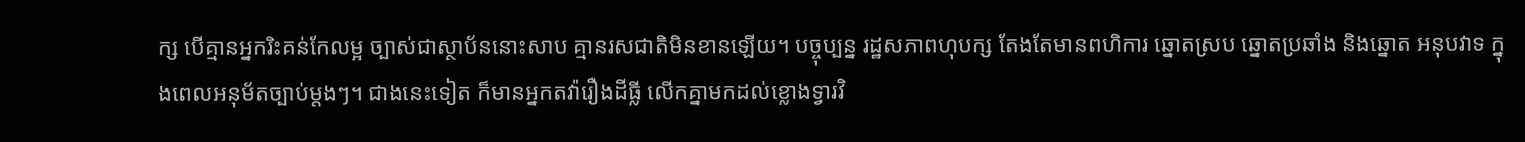ក្ស បើគ្មានអ្នករិះគន់កែលម្អ ច្បាស់ជាស្ថាប័ននោះសាប គ្មានរសជាតិមិនខានឡើយ។ បច្ចុប្បន្ន រដ្ឋសភាពហុបក្ស តែងតែមានពហិការ ឆ្នោតស្រប ឆ្នោតប្រឆាំង និងឆ្នោត អនុបវាទ ក្នុងពេលអនុម័តច្បាប់ម្តងៗ។ ជាងនេះទៀត ក៏មានអ្នកតវ៉ារឿងដីធ្លី លើកគ្នាមកដល់ខ្លោងទ្វារវិ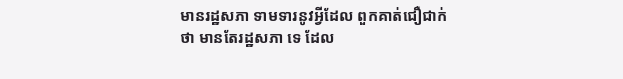មានរដ្ឋសភា ទាមទារនូវអ្វីដែល ពួកគាត់ជឿជាក់ថា មានតែរដ្ឋសភា ទេ ដែល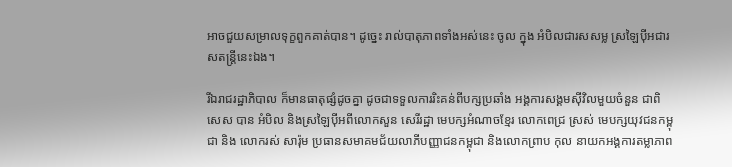អាចជួយសម្រាលទុក្ខពួកគាត់បាន។ ដូច្នេះ រាល់បាតុភាពទាំងអស់នេះ ចូល ក្នុង អំបិលជារសសម្ល ស្រឡៃប៉ីអជារសតន្ត្រីនេះឯង។

រីឯរាជរដ្ឋាភិបាល ក៏មានធាតុផ្សំដូចគ្នា ដូចជាទទួលការរិះគន់ពីបក្សប្រឆាំង អង្គការសង្គមស៊ីវិលមួយចំនួន ជាពិសេស បាន អំបិល និងស្រឡៃប៉ីអពីលោកសួន សេរីរដ្ឋា មេបក្សអំណាចខ្មែរ លោកពេជ្រ ស្រស់ មេបក្សយុវជនកម្ពុជា និង លោករស់ សារ៉ុម ប្រធានសមាគមជ័យលាភីបញ្ញាជនកម្ពុជា និងលោកព្រាប កុល នាយកអង្គការតម្លាភាព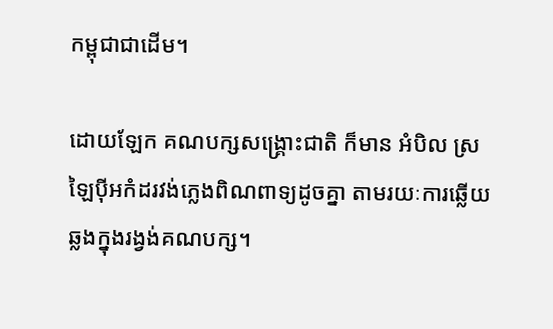កម្ពុជាជាដើម។

ដោយឡែក គណបក្សសង្គ្រោះជាតិ ក៏មាន អំបិល ស្រឡៃប៉ីអកំដរវង់ភ្លេងពិណពាទ្យដូចគ្នា តាមរយៈការឆ្លើយឆ្លងក្នុងរង្វង់គណបក្ស។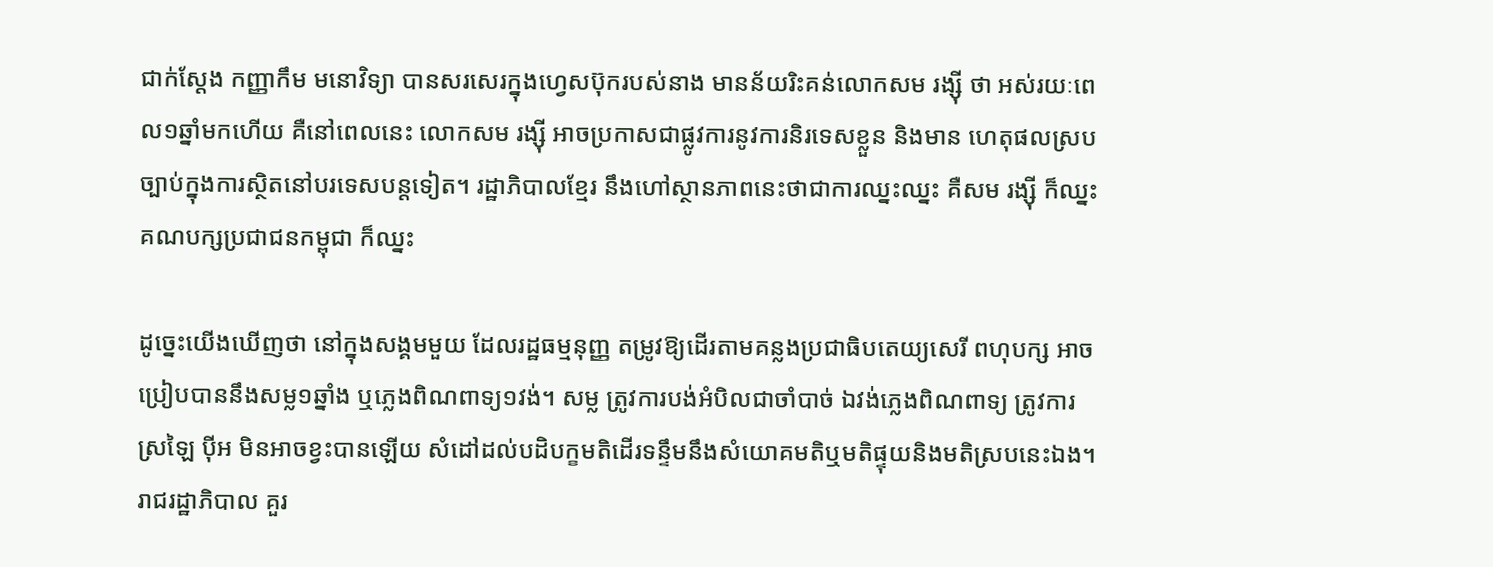ជាក់ស្តែង កញ្ញាកឹម មនោវិទ្យា បានសរសេរក្នុងហ្វេសប៊ុករបស់នាង មានន័យរិះគន់លោកសម រង្ស៊ី ថា អស់រយៈពេល១ឆ្នាំមកហើយ គឺនៅពេលនេះ លោកសម រង្ស៊ី អាចប្រកាសជាផ្លូវការនូវការនិរទេសខ្លួន និងមាន ហេតុផលស្របច្បាប់ក្នុងការស្ថិតនៅបរទេសបន្តទៀត។ រដ្ឋាភិបាលខ្មែរ នឹងហៅស្ថានភាពនេះថាជាការឈ្នះឈ្នះ គឺសម រង្ស៊ី ក៏ឈ្នះ គណបក្សប្រជាជនកម្ពុជា ក៏ឈ្នះ

ដូច្នេះយើងឃើញថា នៅក្នុងសង្គមមួយ ដែលរដ្ឋធម្មនុញ្ញ តម្រូវឱ្យដើរតាមគន្លងប្រជាធិបតេយ្យសេរី ពហុបក្ស អាច ប្រៀបបាននឹងសម្ល១ឆ្នាំង ឬភ្លេងពិណពាទ្យ១វង់។ សម្ល ត្រូវការបង់អំបិលជាចាំបាច់ ឯវង់ភ្លេងពិណពាទ្យ ត្រូវការស្រឡៃ ប៉ីអ មិនអាចខ្វះបានឡើយ សំដៅដល់បដិបក្ខមតិដើរទន្ទឹមនឹងសំយោគមតិឬមតិផ្ទុយនិងមតិស្របនេះឯង។ រាជរដ្ឋាភិបាល គួរ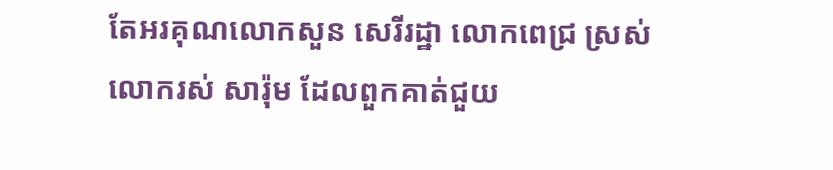តែអរគុណលោកសួន សេរីរដ្ឋា លោកពេជ្រ ស្រស់ លោករស់ សារ៉ុម ដែលពួកគាត់ជួយ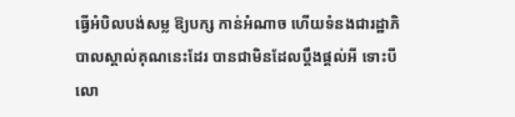ធ្វើអំបិលបង់សម្ល ឱ្យបក្ស កាន់អំណាច ហើយទំនងជារដ្ឋាភិបាលស្គាល់គុណនេះដែរ បានជាមិនដែលប្តឹងផ្តល់អី ទោះបីលោ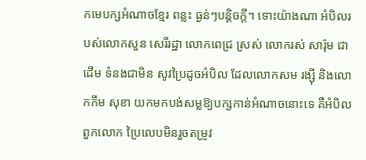កមេបក្សអំណាចខ្មែរ ពន្លះ ធ្ងន់ៗបន្តិចក្តី។ ទោះយ៉ាងណា អំបិលរបស់លោកសួន សេរីរដ្ឋា លោកពេជ្រ ស្រស់ លោករស់ សារ៉ុម ជាដើម ទំនងជាមិន សូវប្រៃដូចអំបិល ដែលលោកសម រង្ស៊ី និងលោកកឹម សុខា យកមកបង់សម្លឱ្យបក្សកាន់អំណាចនោះទេ គឺអំបិលពួកលោក ប្រៃលេបមិនរួចតម្រូវ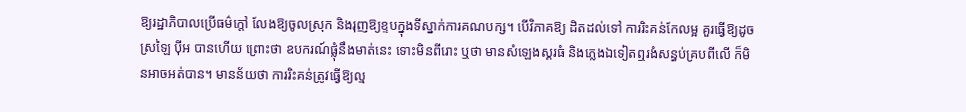ឱ្យរដ្ឋាភិបាលប្រើធម៌ក្តៅ លែងឱ្យចូលស្រុក និងរុញឱ្យខ្ទបក្នុងទីស្នាក់ការគណបក្ស។ បើវិភាគឱ្យ ដិតដល់ទៅ ការរិះគន់កែលម្អ គួរធ្វើឱ្យដូចស្រឡៃ ប៉ីអ បានហើយ ព្រោះថា ឧបករណ៍ផ្លុំនឹងមាត់នេះ ទោះមិនពីរោះ ឬថា មានសំឡេងស្គរធំ និងភ្លេងឯទៀតឮរងំសន្ធប់គ្របពីលើ ក៏មិនអាចអត់បាន។ មានន័យថា ការរិះគន់ត្រូវធ្វើឱ្យល្ម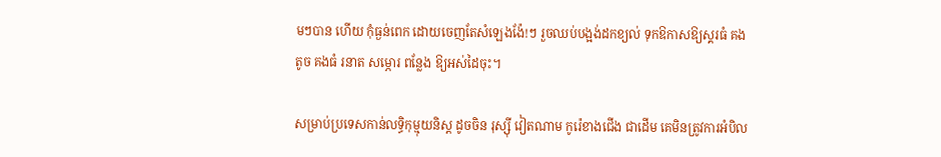មៗបាន ហើយ កុំធ្ងន់ពេក ដោយចេញតែសំឡេងង៉ែ!ៗ រួចឈប់បង្អង់ដកខ្យល់ ទុកឱកាសឱ្យស្គរធំ គងតូច គងធំ រនាត សម្ភោរ ពន្លែង ឱ្យអស់ដៃចុះ។

សម្រាប់ប្រទេសកាន់លទ្ធិកុម្មុយនិស្ត ដូចចិន រុស្ស៊ី វៀតណាម កូរ៉េខាងជើង ជាដើម គេមិនត្រូវការអំបិល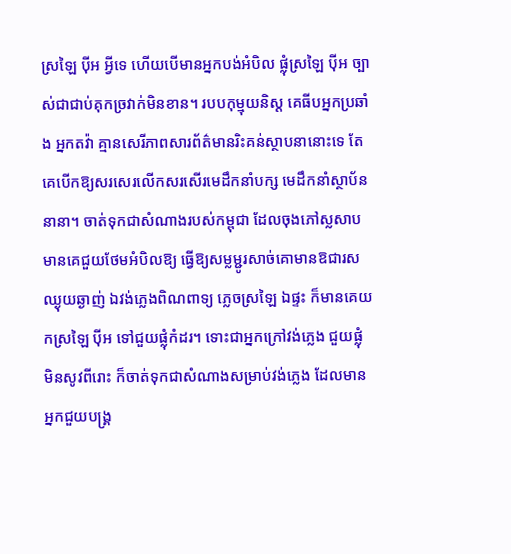ស្រឡៃ ប៉ីអ អ្វីទេ ហើយបើមានអ្នកបង់អំបិល ផ្លុំស្រឡៃ ប៉ីអ ច្បាស់ជាជាប់គុកច្រវាក់មិនខាន។ របបកុម្មុយនិស្ត គេធីបអ្នកប្រឆាំង អ្នកតវ៉ា គ្មានសេរីភាពសារព័ត៌មានរិះគន់ស្ថាបនានោះទេ តែគេបើកឱ្យសរសេរលើកសរសើរមេដឹកនាំបក្ស មេដឹកនាំស្ថាប័ននានា។ ចាត់ទុកជាសំណាងរបស់កម្ពុជា ដែលចុងភៅស្លសាប មានគេជួយថែមអំបិលឱ្យ ធ្វើឱ្យសម្លម្ជូរសាច់គោមានឱជារសឈ្ងុយឆ្ងាញ់ ឯវង់ភ្លេងពិណពាទ្យ ភ្លេចស្រឡៃ ឯផ្ទះ ក៏មានគេយកស្រឡៃ ប៉ីអ ទៅជួយផ្លុំកំដរ។ ទោះជាអ្នកក្រៅវង់ភ្លេង ជួយផ្លុំ មិនសូវពីរោះ ក៏ចាត់ទុកជាសំណាងសម្រាប់វង់ភ្លេង ដែលមានអ្នកជួយបង្គ្រ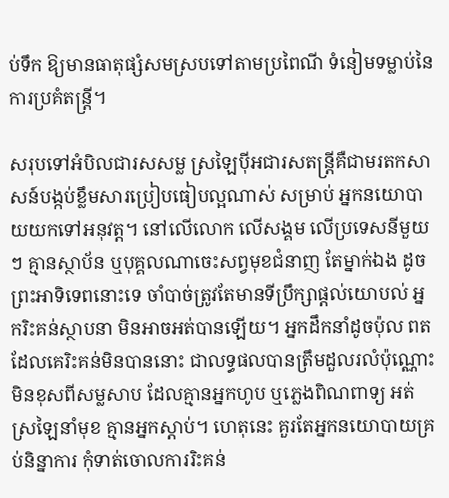ប់ទឹក ឱ្យមានធាតុផ្សំសមស្របទៅតាមប្រពៃណី ទំនៀមទម្លាប់នៃការប្រគំតន្ត្រី។

សរុបទៅអំបិលជារសសម្ល ស្រឡៃប៉ីអជារសតន្ត្រីគឺជាមរតកសាសន៍បង្កប់ខ្លឹមសារប្រៀបធៀបល្អណាស់ សម្រាប់ អ្នកនយោបាយយកទៅអនុវត្ត។ នៅលើលោក លើសង្គម លើប្រទេសនីមួយៗ គ្មានស្ថាប័ន ឬបុគ្គលណាចេះសព្វមុខជំនាញ តែម្នាក់ឯង ដូចព្រះអាទិទេពនោះទេ ចាំបាច់ត្រូវតែមានទីប្រឹក្សាផ្តល់យោបល់ អ្នករិះគន់ស្ថាបនា មិនអាចអត់បានឡើយ។ អ្នកដឹកនាំដូចប៉ុល ពត ដែលគេរិះគន់មិនបាននោះ ជាលទ្ធផលបានត្រឹមដួលរលំប៉ុណ្ណោះ មិនខុសពីសម្លសាប ដែលគ្មានអ្នកហូប ឬភ្លេងពិណពាទ្យ អត់ស្រឡៃនាំមុខ គ្មានអ្នកស្តាប់។ ហេតុនេះ គួរតែអ្នកនយោបាយគ្រប់និន្នាការ កុំទាត់ចោលការរិះគន់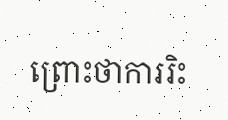ព្រោះថាការរិះ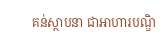គន់ស្ថាបនា ជាអាហារបណ្ឌិ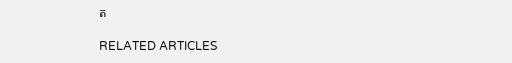ត

RELATED ARTICLES